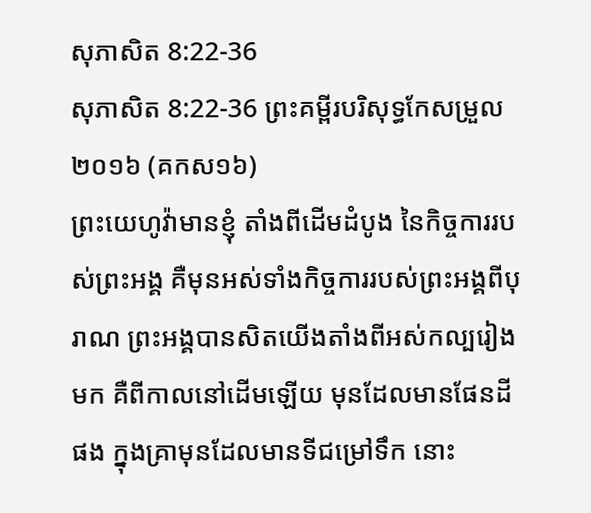សុភាសិត 8:22-36
សុភាសិត 8:22-36 ព្រះគម្ពីរបរិសុទ្ធកែសម្រួល ២០១៦ (គកស១៦)
ព្រះយេហូវ៉ាមានខ្ញុំ តាំងពីដើមដំបូង នៃកិច្ចការរបស់ព្រះអង្គ គឺមុនអស់ទាំងកិច្ចការរបស់ព្រះអង្គពីបុរាណ ព្រះអង្គបានសិតយើងតាំងពីអស់កល្បរៀងមក គឺពីកាលនៅដើមឡើយ មុនដែលមានផែនដីផង ក្នុងគ្រាមុនដែលមានទីជម្រៅទឹក នោះ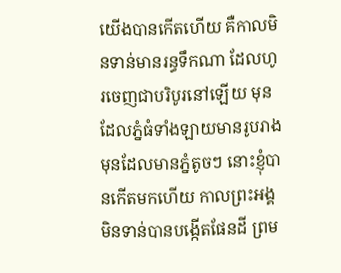យើងបានកើតហើយ គឺកាលមិនទាន់មានរន្ធទឹកណា ដែលហូរចេញជាបរិបូរនៅឡើយ មុនដែលភ្នំធំទាំងឡាយមានរូបរាង មុនដែលមានភ្នំតូចៗ នោះខ្ញុំបានកើតមកហើយ កាលព្រះអង្គមិនទាន់បានបង្កើតផែនដី ព្រម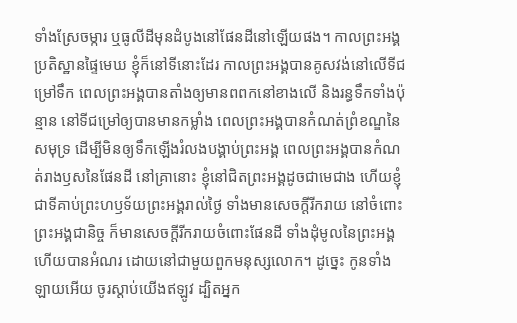ទាំងស្រែចម្ការ ឬធូលីដីមុនដំបូងនៅផែនដីនៅឡើយផង។ កាលព្រះអង្គប្រតិស្ឋានផ្ទៃមេឃ ខ្ញុំក៏នៅទីនោះដែរ កាលព្រះអង្គបានគូសវង់នៅលើទីជម្រៅទឹក ពេលព្រះអង្គបានតាំងឲ្យមានពពកនៅខាងលើ និងរន្ធទឹកទាំងប៉ុន្មាន នៅទីជម្រៅឲ្យបានមានកម្លាំង ពេលព្រះអង្គបានកំណត់ព្រំខណ្ឌនៃសមុទ្រ ដើម្បីមិនឲ្យទឹកឡើងរំលងបង្គាប់ព្រះអង្គ ពេលព្រះអង្គបានកំណត់រាងឫសនៃផែនដី នៅគ្រានោះ ខ្ញុំនៅជិតព្រះអង្គដូចជាមេជាង ហើយខ្ញុំជាទីគាប់ព្រះហឫទ័យព្រះអង្គរាល់ថ្ងៃ ទាំងមានសេចក្ដីរីករាយ នៅចំពោះព្រះអង្គជានិច្ច ក៏មានសេចក្ដីរីករាយចំពោះផែនដី ទាំងដុំមូលនៃព្រះអង្គ ហើយបានអំណរ ដោយនៅជាមួយពួកមនុស្សលោក។ ដូច្នេះ កូនទាំងឡាយអើយ ចូរស្តាប់យើងឥឡូវ ដ្បិតអ្នក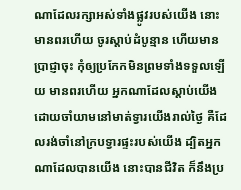ណាដែលរក្សាអស់ទាំងផ្លូវរបស់យើង នោះមានពរហើយ ចូរស្តាប់ដំបូន្មាន ហើយមានប្រាជ្ញាចុះ កុំឲ្យប្រកែកមិនព្រមទាំងទទួលឡើយ មានពរហើយ អ្នកណាដែលស្តាប់យើង ដោយចាំយាមនៅមាត់ទ្វារយើងរាល់ថ្ងៃ គឺដែលរង់ចាំនៅក្របទ្វារផ្ទះរបស់យើង ដ្បិតអ្នកណាដែលបានយើង នោះបានជីវិត ក៏នឹងប្រ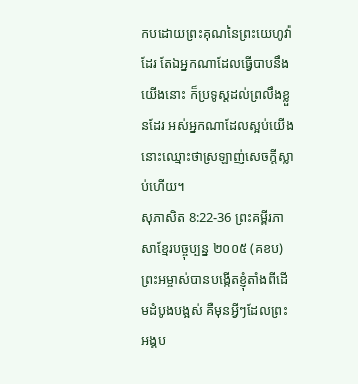កបដោយព្រះគុណនៃព្រះយេហូវ៉ាដែរ តែឯអ្នកណាដែលធ្វើបាបនឹងយើងនោះ ក៏ប្រទូស្តដល់ព្រលឹងខ្លួនដែរ អស់អ្នកណាដែលស្អប់យើង នោះឈ្មោះថាស្រឡាញ់សេចក្ដីស្លាប់ហើយ។
សុភាសិត 8:22-36 ព្រះគម្ពីរភាសាខ្មែរបច្ចុប្បន្ន ២០០៥ (គខប)
ព្រះអម្ចាស់បានបង្កើតខ្ញុំតាំងពីដើមដំបូងបង្អស់ គឺមុនអ្វីៗដែលព្រះអង្គប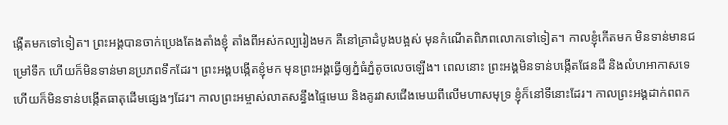ង្កើតមកទៅទៀត។ ព្រះអង្គបានចាក់ប្រេងតែងតាំងខ្ញុំ តាំងពីអស់កល្បរៀងមក គឺនៅគ្រាដំបូងបង្អស់ មុនកំណើតពិភពលោកទៅទៀត។ កាលខ្ញុំកើតមក មិនទាន់មានជម្រៅទឹក ហើយក៏មិនទាន់មានប្រភពទឹកដែរ។ ព្រះអង្គបង្កើតខ្ញុំមក មុនព្រះអង្គធ្វើឲ្យភ្នំធំភ្នំតូចលេចឡើង។ ពេលនោះ ព្រះអង្គមិនទាន់បង្កើតផែនដី និងលំហអាកាសទេ ហើយក៏មិនទាន់បង្កើតធាតុដើមផ្សេងៗដែរ។ កាលព្រះអម្ចាស់លាតសន្ធឹងផ្ទៃមេឃ និងគូរវាសជើងមេឃពីលើមហាសមុទ្រ ខ្ញុំក៏នៅទីនោះដែរ។ កាលព្រះអង្គដាក់ពពក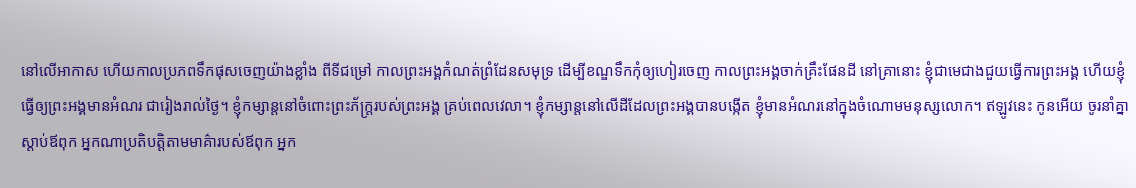នៅលើអាកាស ហើយកាលប្រភពទឹកផុសចេញយ៉ាងខ្លាំង ពីទីជម្រៅ កាលព្រះអង្គកំណត់ព្រំដែនសមុទ្រ ដើម្បីខណ្ឌទឹកកុំឲ្យហៀរចេញ កាលព្រះអង្គចាក់គ្រឹះផែនដី នៅគ្រានោះ ខ្ញុំជាមេជាងជួយធ្វើការព្រះអង្គ ហើយខ្ញុំធ្វើឲ្យព្រះអង្គមានអំណរ ជារៀងរាល់ថ្ងៃ។ ខ្ញុំកម្សាន្តនៅចំពោះព្រះភ័ក្ត្ររបស់ព្រះអង្គ គ្រប់ពេលវេលា។ ខ្ញុំកម្សាន្តនៅលើដីដែលព្រះអង្គបានបង្កើត ខ្ញុំមានអំណរនៅក្នុងចំណោមមនុស្សលោក។ ឥឡូវនេះ កូនអើយ ចូរនាំគ្នាស្ដាប់ឪពុក អ្នកណាប្រតិបត្តិតាមមាគ៌ារបស់ឪពុក អ្នក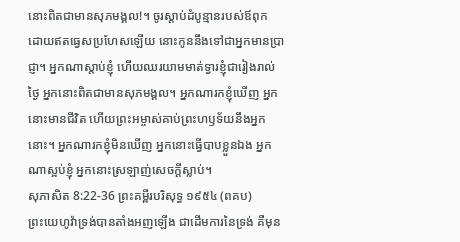នោះពិតជាមានសុភមង្គល!។ ចូរស្ដាប់ដំបូន្មានរបស់ឪពុក ដោយឥតធ្វេសប្រហែសឡើយ នោះកូននឹងទៅជាអ្នកមានប្រាជ្ញា។ អ្នកណាស្ដាប់ខ្ញុំ ហើយឈរយាមមាត់ទ្វារខ្ញុំជារៀងរាល់ថ្ងៃ អ្នកនោះពិតជាមានសុភមង្គល។ អ្នកណារកខ្ញុំឃើញ អ្នកនោះមានជីវិត ហើយព្រះអម្ចាស់គាប់ព្រះហឫទ័យនឹងអ្នកនោះ។ អ្នកណារកខ្ញុំមិនឃើញ អ្នកនោះធ្វើបាបខ្លួនឯង អ្នកណាស្អប់ខ្ញុំ អ្នកនោះស្រឡាញ់សេចក្ដីស្លាប់។
សុភាសិត 8:22-36 ព្រះគម្ពីរបរិសុទ្ធ ១៩៥៤ (ពគប)
ព្រះយេហូវ៉ាទ្រង់បានតាំងអញឡើង ជាដើមការនៃទ្រង់ គឺមុន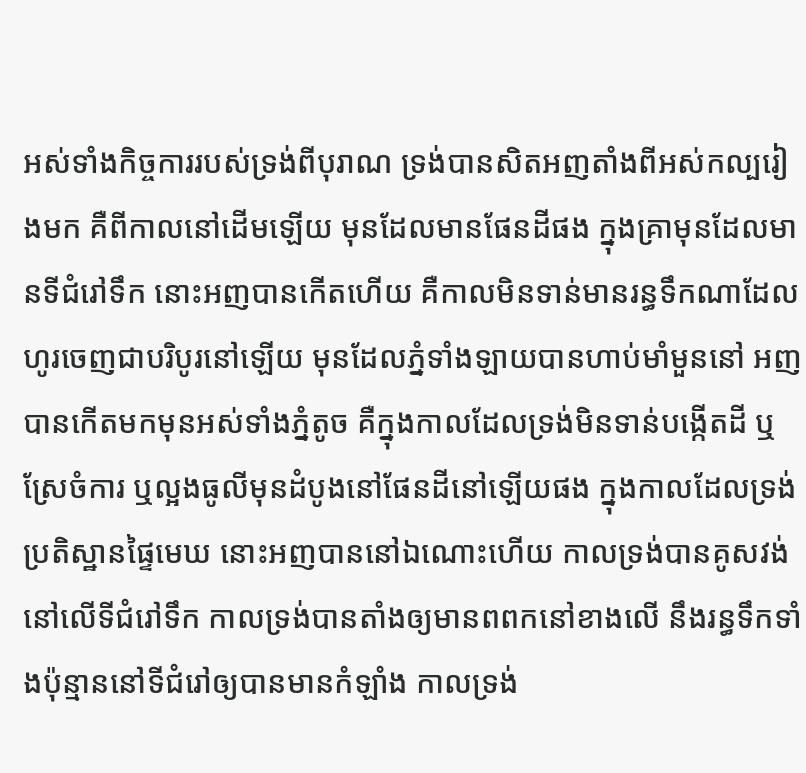អស់ទាំងកិច្ចការរបស់ទ្រង់ពីបុរាណ ទ្រង់បានសិតអញតាំងពីអស់កល្បរៀងមក គឺពីកាលនៅដើមឡើយ មុនដែលមានផែនដីផង ក្នុងគ្រាមុនដែលមានទីជំរៅទឹក នោះអញបានកើតហើយ គឺកាលមិនទាន់មានរន្ធទឹកណាដែលហូរចេញជាបរិបូរនៅឡើយ មុនដែលភ្នំទាំងឡាយបានហាប់មាំមួននៅ អញបានកើតមកមុនអស់ទាំងភ្នំតូច គឺក្នុងកាលដែលទ្រង់មិនទាន់បង្កើតដី ឬស្រែចំការ ឬល្អងធូលីមុនដំបូងនៅផែនដីនៅឡើយផង ក្នុងកាលដែលទ្រង់ប្រតិស្ឋានផ្ទៃមេឃ នោះអញបាននៅឯណោះហើយ កាលទ្រង់បានគូសវង់នៅលើទីជំរៅទឹក កាលទ្រង់បានតាំងឲ្យមានពពកនៅខាងលើ នឹងរន្ធទឹកទាំងប៉ុន្មាននៅទីជំរៅឲ្យបានមានកំឡាំង កាលទ្រង់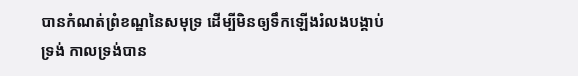បានកំណត់ព្រំខណ្ឌនៃសមុទ្រ ដើម្បីមិនឲ្យទឹកឡើងរំលងបង្គាប់ទ្រង់ កាលទ្រង់បាន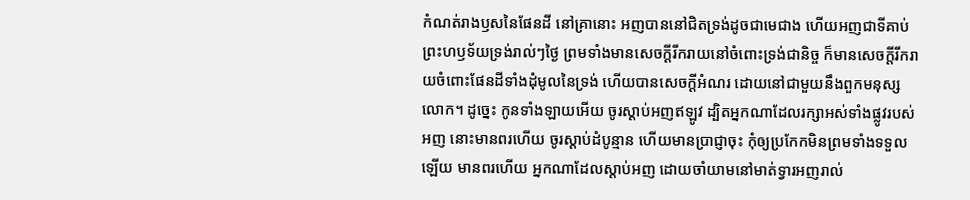កំណត់រាងឫសនៃផែនដី នៅគ្រានោះ អញបាននៅជិតទ្រង់ដូចជាមេជាង ហើយអញជាទីគាប់ព្រះហឫទ័យទ្រង់រាល់ៗថ្ងៃ ព្រមទាំងមានសេចក្ដីរីករាយនៅចំពោះទ្រង់ជានិច្ច ក៏មានសេចក្ដីរីករាយចំពោះផែនដីទាំងដុំមូលនៃទ្រង់ ហើយបានសេចក្ដីអំណរ ដោយនៅជាមួយនឹងពួកមនុស្សលោក។ ដូច្នេះ កូនទាំងឡាយអើយ ចូរស្តាប់អញឥឡូវ ដ្បិតអ្នកណាដែលរក្សាអស់ទាំងផ្លូវរបស់អញ នោះមានពរហើយ ចូរស្តាប់ដំបូន្មាន ហើយមានប្រាជ្ញាចុះ កុំឲ្យប្រកែកមិនព្រមទាំងទទួលឡើយ មានពរហើយ អ្នកណាដែលស្តាប់អញ ដោយចាំយាមនៅមាត់ទ្វារអញរាល់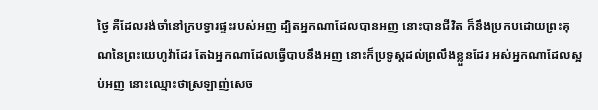ថ្ងៃ គឺដែលរង់ចាំនៅក្របទ្វារផ្ទះរបស់អញ ដ្បិតអ្នកណាដែលបានអញ នោះបានជីវិត ក៏នឹងប្រកបដោយព្រះគុណនៃព្រះយេហូវ៉ាដែរ តែឯអ្នកណាដែលធ្វើបាបនឹងអញ នោះក៏ប្រទូស្តដល់ព្រលឹងខ្លួនដែរ អស់អ្នកណាដែលស្អប់អញ នោះឈ្មោះថាស្រឡាញ់សេច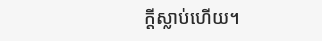ក្ដីស្លាប់ហើយ។